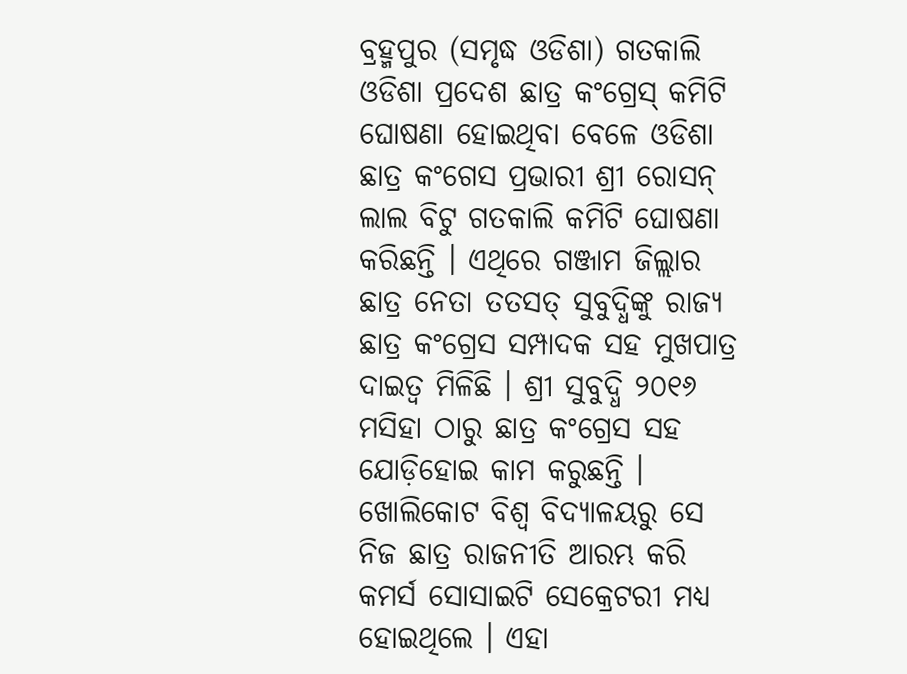ବ୍ରହ୍ମପୁର (ସମୃଦ୍ଧ ଓଡିଶା) ଗତକାଲି ଓଡିଶା ପ୍ରଦେଶ ଛାତ୍ର କଂଗ୍ରେସ୍ କମିଟି ଘୋଷଣା ହୋଇଥିବା ବେଳେ ଓଡିଶା ଛାତ୍ର କଂଗେସ ପ୍ରଭାରୀ ଶ୍ରୀ ରୋସନ୍ ଲାଲ ବିଟୁ ଗତକାଲି କମିଟି ଘୋଷଣା କରିଛନ୍ତି । ଏଥିରେ ଗଞ୍ଜାମ ଜିଲ୍ଲାର ଛାତ୍ର ନେତା ତତସତ୍ ସୁବୁଦ୍ଧିଙ୍କୁ ରାଜ୍ୟ ଛାତ୍ର କଂଗ୍ରେସ ସମ୍ପାଦକ ସହ ମୁଖପାତ୍ର ଦାଇତ୍ଵ ମିଳିଛି । ଶ୍ରୀ ସୁବୁଦ୍ଧି ୨୦୧୬ ମସିହା ଠାରୁ ଛାତ୍ର କଂଗ୍ରେସ ସହ ଯୋଡ଼ିହୋଇ କାମ କରୁଛନ୍ତି । ଖୋଲିକୋଟ ବିଶ୍ଵ ବିଦ୍ୟାଳୟରୁ ସେ ନିଜ ଛାତ୍ର ରାଜନୀତି ଆରମ୍ଭ କରି କମର୍ସ ସୋସାଇଟି ସେକ୍ରେଟରୀ ମଧ୍ୟ ହୋଇଥିଲେ । ଏହା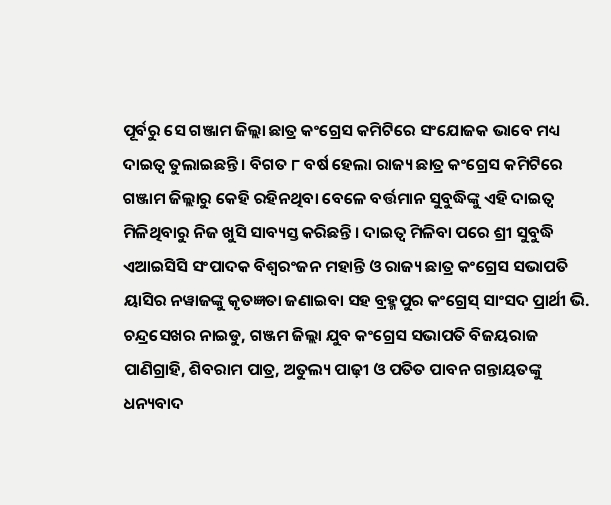ପୂର୍ବରୁ ସେ ଗଞ୍ଜାମ ଜିଲ୍ଲା ଛାତ୍ର କଂଗ୍ରେସ କମିଟିରେ ସଂଯୋଜକ ଭାବେ ମଧ୍ୟ ଦାଇତ୍ଵ ତୁଲାଇଛନ୍ତି । ବିଗତ ୮ ବର୍ଷ ହେଲା ରାଜ୍ୟ ଛାତ୍ର କଂଗ୍ରେସ କମିଟିରେ ଗଞ୍ଜାମ ଜିଲ୍ଲାରୁ କେହି ରହିନଥିବା ବେଳେ ବର୍ତ୍ତମାନ ସୁବୁଦ୍ଧିଙ୍କୁ ଏହି ଦାଇତ୍ୱ ମିଳିଥିବାରୁ ନିଜ ଖୁସି ସାବ୍ୟସ୍ତ କରିଛନ୍ତି । ଦାଇତ୍ଵ ମିଳିବା ପରେ ଶ୍ରୀ ସୁବୁଦ୍ଧି ଏଆଇସିସି ସଂପାଦକ ବିଶ୍ବରଂଜନ ମହାନ୍ତି ଓ ରାଜ୍ୟ ଛାତ୍ର କଂଗ୍ରେସ ସଭାପତି ୟାସିର ନୱାଜଙ୍କୁ କୃତଜ୍ଞତା ଜଣାଇବା ସହ ବ୍ରହ୍ମପୁର କଂଗ୍ରେସ୍ ସାଂସଦ ପ୍ରାର୍ଥୀ ଭି. ଚନ୍ଦ୍ରସେଖର ନାଇଡୁ, ଗଞ୍ଜମ ଜିଲ୍ଲା ଯୁବ କଂଗ୍ରେସ ସଭାପତି ବିଜୟରାଜ ପାଣିଗ୍ରାହି, ଶିବରାମ ପାତ୍ର, ଅତୁଲ୍ୟ ପାଢ଼ୀ ଓ ପତିତ ପାବନ ଗନ୍ତାୟତଙ୍କୁ ଧନ୍ୟବାଦ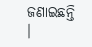ଜଣାଇଛନ୍ତି ।